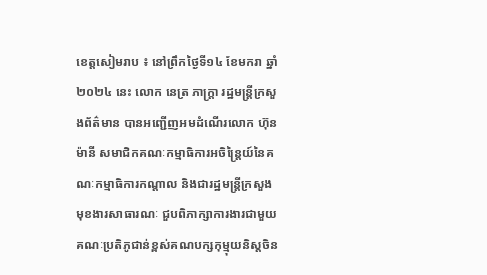ខេត្តសៀមរាប ៖ នៅព្រឹកថ្ងៃទី១៤ ខែមករា ឆ្នាំ២០២៤ នេះ លោក នេត្រ ភាក្ត្រា រដ្ឋមន្ត្រីក្រសួងព័ត៌មាន បានអញ្ជើញអមដំណើរលោក ហ៊ុន ម៉ានី សមាជិកគណៈកម្មាធិការអចិន្ត្រៃយ៍នៃគណៈកម្មាធិការកណ្តាល និងជារដ្ឋមន្ត្រីក្រសួងមុខងារសាធារណៈ ជួបពិភាក្សាការងារជាមួយគណៈប្រតិភូជាន់ខ្ពស់គណបក្សកុម្មុយនិស្តចិន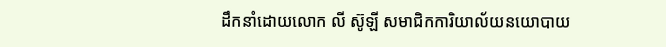ដឹកនាំដោយលោក លី ស៊ូឡី សមាជិកការិយាល័យនយោបាយ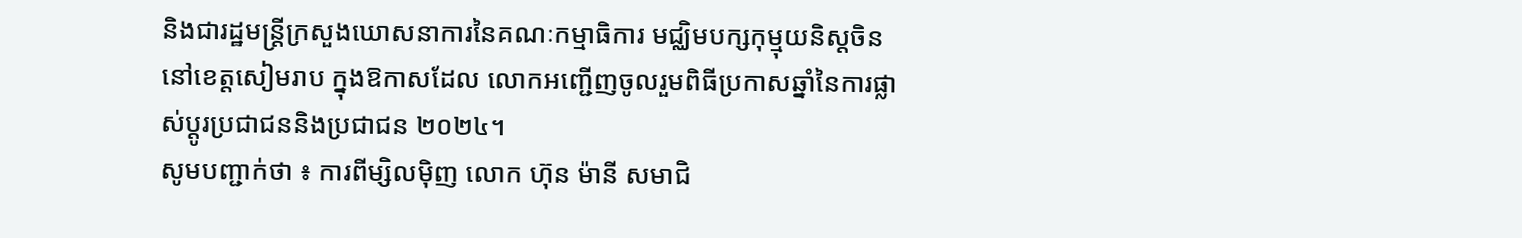និងជារដ្ឋមន្ត្រីក្រសួងឃោសនាការនៃគណៈកម្មាធិការ មជ្ឈិមបក្សកុម្មុយនិស្តចិន នៅខេត្តសៀមរាប ក្នុងឱកាសដែល លោកអញ្ជើញចូលរួមពិធីប្រកាសឆ្នាំនៃការផ្លាស់ប្តូរប្រជាជននិងប្រជាជន ២០២៤។
សូមបញ្ជាក់ថា ៖ ការពីម្សិលមុិញ លោក ហ៊ុន ម៉ានី សមាជិ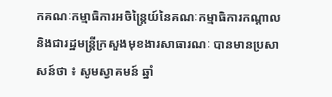កគណៈកម្មាធិការអចិន្ត្រៃយ៍នៃគណៈកម្មាធិការកណ្តាល និងជារដ្ឋមន្ត្រីក្រសួងមុខងារសាធារណៈ បានមានប្រសាសន៍ថា ៖ សូមស្វាគមន៍ ឆ្នាំ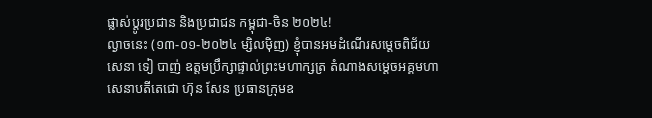ផ្លាស់ប្តូរប្រជាន និងប្រជាជន កម្ពុជា-ចិន ២០២៤!
ល្ងាចនេះ (១៣-០១-២០២៤ ម្សិលមុិញ) ខ្ញុំបានអមដំណើរសម្តេចពិជ័យសេនា ទៀ បាញ់ ឧត្តមប្រឹក្សាផ្ទាល់ព្រះមហាក្សត្រ តំណាងសម្តេចអគ្គមហាសេនាបតីតេជោ ហ៊ុន សែន ប្រធានក្រុមឧ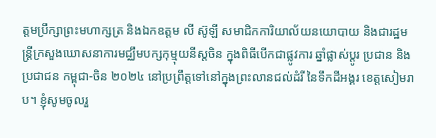ត្តមប្រឹក្សាព្រះមហាក្សត្រ និងឯកឧត្តម លី ស៊ូឡី សមាជិកការិយាល័យនយោបាយ និងជារដ្ឋមន្រ្តីក្រសួងឃោសនាការមជ្ឈឹមបក្សកុម្មុយនីស្តចិន ក្នុងពិធីបើកជាផ្លូវការ ឆ្នាំផ្លាស់ប្តូរ ប្រជាន និងប្រជាជន កម្ពុជា-ចិន ២០២៤ នៅប្រព្រឹត្តទៅនៅក្នុងព្រះលានជល់ដំរី នៃទឹកដីអង្គរ ខេត្តសៀមរាប។ ខ្ញុំសូមចូលរួ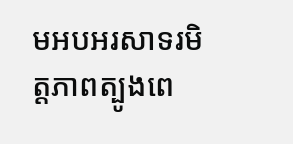មអបអរសាទរមិត្តភាពត្បូងពេ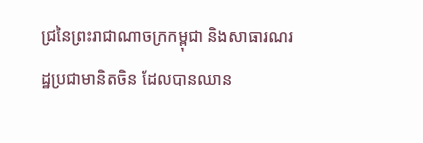ជ្រនៃព្រះរាជាណាចក្រកម្ពុជា និងសាធារណរដ្ឋប្រជាមានិតចិន ដែលបានឈាន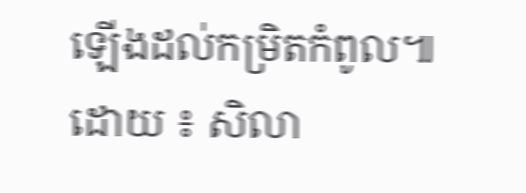ឡើងដល់កម្រិតកំពូល៕
ដោយ ៖ សិលា